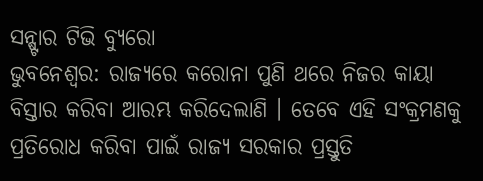ସନ୍ଷ୍ଟାର ଟିଭି ବ୍ୟୁରୋ
ଭୁବନେଶ୍ୱର: ରାଜ୍ୟରେ କରୋନା ପୁଣି ଥରେ ନିଜର କାୟା ବିସ୍ତାର କରିବା ଆରମ୍ଭ କରିଦେଲାଣି । ତେବେ ଏହି ସଂକ୍ରମଣକୁ ପ୍ରତିରୋଧ କରିବା ପାଇଁ ରାଜ୍ୟ ସରକାର ପ୍ରସ୍ତୁତି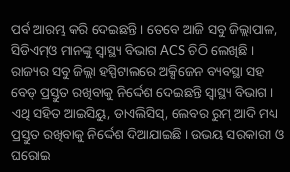ପର୍ବ ଆରମ୍ଭ କରି ଦେଇଛନ୍ତି । ତେବେ ଆଜି ସବୁ ଜିଲ୍ଲାପାଳ, ସିଡିଏମ୍ଓ ମାନଙ୍କୁ ସ୍ୱାସ୍ଥ୍ୟ ବିଭାଗ ACS ଚିଠି ଲେଖିଛି । ରାଜ୍ୟର ସବୁ ଜିଲ୍ଲା ହସ୍ପିଟାଲରେ ଅକ୍ସିଜେନ ବ୍ୟବସ୍ଥା ସହ ବେଡ୍ ପ୍ରସ୍ତୁତ ରଖିବାକୁ ନିର୍ଦ୍ଦେଶ ଦେଇଛନ୍ତି ସ୍ଵାସ୍ଥ୍ୟ ବିଭାଗ ।
ଏଥି ସହିତ ଆଇସିୟୁ, ଡାଏଲିସିସ୍, ଲେବର ରୁମ୍ ଆଦି ମଧ୍ୟ ପ୍ରସ୍ତୁତ ରଖିବାକୁ ନିର୍ଦ୍ଦେଶ ଦିଆଯାଇଛି । ଉଭୟ ସରକାରୀ ଓ ଘରୋଇ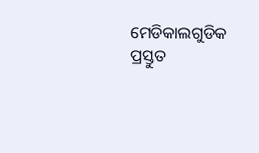ମେଡିକାଲଗୁଡିକ ପ୍ରସ୍ତୁତ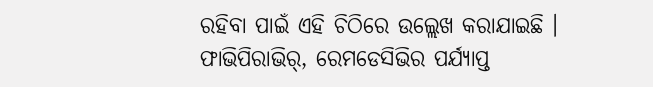ରହିବା ପାଇଁ ଏହି ଚିଠିରେ ଉଲ୍ଲେଖ କରାଯାଇଛି । ଫାଭିପିରାଭିର୍, ରେମଡେସିଭିର ପର୍ଯ୍ୟାପ୍ତ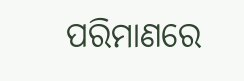ପରିମାଣରେ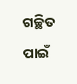ଗଚ୍ଛିତ ପାଇଁ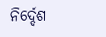ନିର୍ଦ୍ଦେଶ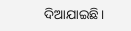ଦିଆଯାଇଛି।